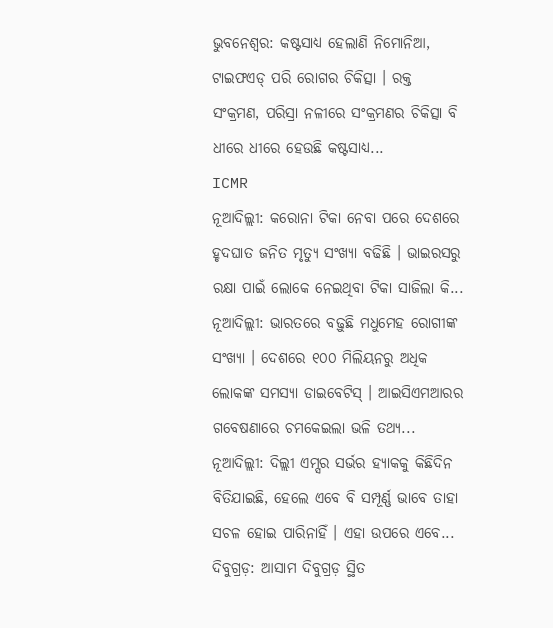ଭୁବନେଶ୍ବର: କଷ୍ଟସାଧ୍ୟ ହେଲାଣି ନିମୋନିଆ, ଟାଇଫଏଡ୍ ପରି ରୋଗର ଚିକିତ୍ସା । ରକ୍ତ ସଂକ୍ରମଣ, ପରିସ୍ରା ନଳୀରେ ସଂକ୍ରମଣର ଚିକିତ୍ସା ବି ଧୀରେ ଧୀରେ ହେଉଛି କଷ୍ଟସାଧ୍ୟ...
ICMR
ନୂଆଦିଲ୍ଲୀ: କରୋନା ଟିକା ନେବା ପରେ ଦେଶରେ ହୃଦଘାତ ଜନିତ ମୃତ୍ୟୁ ସଂଖ୍ୟା ବଢିଛି । ଭାଇରସରୁ ରକ୍ଷା ପାଇଁ ଲୋକେ ନେଇଥିବା ଟିକା ସାଜିଲା କି...
ନୂଆଦିଲ୍ଲୀ: ଭାରତରେ ବଢ଼ୁଛି ମଧୁମେହ ରୋଗୀଙ୍କ ସଂଖ୍ୟା । ଦେଶରେ ୧୦୦ ମିଲିୟନରୁ ଅଧିକ ଲୋକଙ୍କ ସମସ୍ୟା ଡାଇବେଟିସ୍ । ଆଇସିଏମଆରର ଗବେଷଣାରେ ଚମକେଇଲା ଭଳି ତଥ୍ୟ...
ନୂଆଦିଲ୍ଲୀ: ଦିଲ୍ଲୀ ଏମ୍ସର ସର୍ଭର ହ୍ୟାକକୁ କିଛିଦିନ ବିତିଯାଇଛି, ହେଲେ ଏବେ ବି ସମ୍ପୂର୍ଣ୍ଣ ଭାବେ ତାହା ସଚଳ ହୋଇ ପାରିନାହିଁ । ଏହା ଉପରେ ଏବେ...
ଦିବୁଗ୍ରଡ଼: ଆସାମ ଦିବୁଗ୍ରଡ଼ ସ୍ଥିତ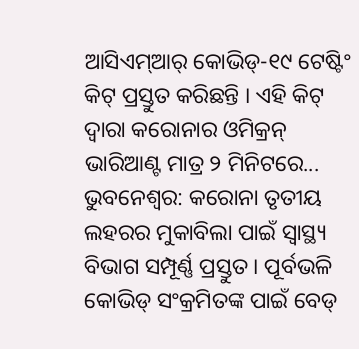ଆସିଏମ୍ଆର୍ କୋଭିଡ୍-୧୯ ଟେଷ୍ଟିଂ କିଟ୍ ପ୍ରସ୍ତୁତ କରିଛନ୍ତି । ଏହି କିଟ୍ ଦ୍ୱାରା କରୋନାର ଓମିକ୍ରନ୍ ଭାରିଆଣ୍ଟ ମାତ୍ର ୨ ମିନିଟରେ...
ଭୁବନେଶ୍ୱର: କରୋନା ତୃତୀୟ ଲହରର ମୁକାବିଲା ପାଇଁ ସ୍ୱାସ୍ଥ୍ୟ ବିଭାଗ ସମ୍ପୂର୍ଣ୍ଣ ପ୍ରସ୍ତୁତ । ପୂର୍ବଭଳି କୋଭିଡ୍ ସଂକ୍ରମିତଙ୍କ ପାଇଁ ବେଡ୍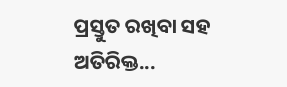ପ୍ରସ୍ତୁତ ରଖିବା ସହ ଅତିରିକ୍ତ...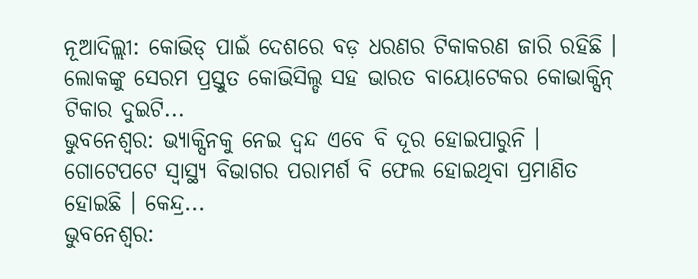ନୂଆଦିଲ୍ଲୀ: କୋଭିଡ୍ ପାଇଁ ଦେଶରେ ବଡ଼ ଧରଣର ଟିକାକରଣ ଜାରି ରହିଛି । ଲୋକଙ୍କୁ ସେରମ ପ୍ରସ୍ତୁତ କୋଭିସିଲ୍ଡ ସହ ଭାରତ ବାୟୋଟେକର କୋଭାକ୍ସିନ୍ ଟିକାର ଦୁଇଟି...
ଭୁବନେଶ୍ୱର: ଭ୍ୟାକ୍ସିନକୁ ନେଇ ଦ୍ୱନ୍ଦ ଏବେ ବି ଦୂର ହୋଇପାରୁନି । ଗୋଟେପଟେ ସ୍ୱାସ୍ଥ୍ୟ ବିଭାଗର ପରାମର୍ଶ ବି ଫେଲ ହୋଇଥିବା ପ୍ରମାଣିତ ହୋଇଛି । କେନ୍ଦ୍ର...
ଭୁବନେଶ୍ୱର: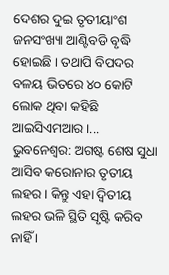ଦେଶର ଦୁଇ ତୃତୀୟାଂଶ ଜନସଂଖ୍ୟା ଆଣ୍ଟିବଡି ବୃଦ୍ଧି ହୋଇଛି । ତଥାପି ବିପଦର ବଳୟ ଭିତରେ ୪୦ କୋଟି ଲୋକ ଥିବା କହିଛି ଆଇସିଏମଆର ।...
ଭୁବନେଶ୍ୱର: ଅଗଷ୍ଟ ଶେଷ ସୁଧା ଆସିବ କରୋନାର ତୃତୀୟ ଲହର । କିନ୍ତୁ ଏହା ଦ୍ବିତୀୟ ଲହର ଭଳି ସ୍ଥିତି ସୃଷ୍ଟି କରିବ ନାହିଁ ।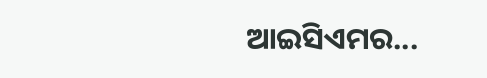ଆଇସିଏମର...